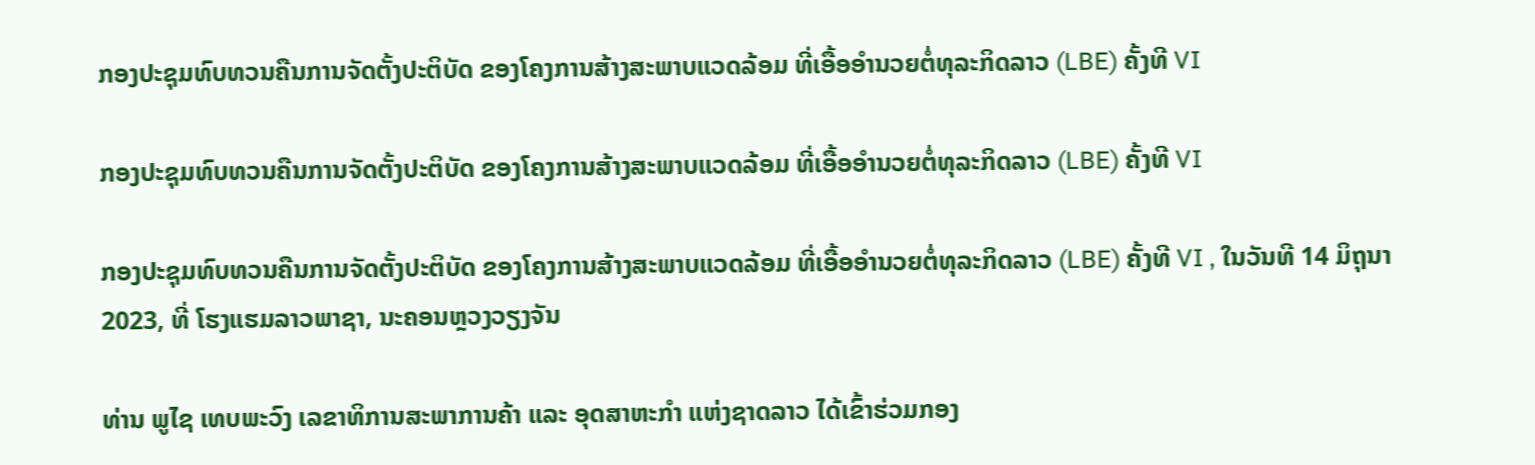ກອງປະຊຸມທົບທວນຄືນການຈັດຕັ້ງປະຕິບັດ ຂອງໂຄງການສ້າງສະພາບແວດລ້ອມ ທີ່ເອື້ອອຳນວຍຕໍ່ທຸລະກິດລາວ (LBE) ຄັ້ງທີ VI

ກອງປະຊຸມທົບທວນຄືນການຈັດຕັ້ງປະຕິບັດ ຂອງໂຄງການສ້າງສະພາບແວດລ້ອມ ທີ່ເອື້ອອຳນວຍຕໍ່ທຸລະກິດລາວ (LBE) ຄັ້ງທີ VI

ກອງປະຊຸມທົບທວນຄືນການຈັດຕັ້ງປະຕິບັດ ຂອງໂຄງການສ້າງສະພາບແວດລ້ອມ ທີ່ເອື້ອອຳນວຍຕໍ່ທຸລະກິດລາວ (LBE) ຄັ້ງທີ VI , ໃນວັນທີ 14 ມິຖຸນາ 2023, ທີ່ ໂຮງແຮມລາວພາຊາ, ນະຄອນຫຼວງວຽງຈັນ

ທ່ານ ພູໄຊ ເທບພະວົງ ເລຂາທິການສະພາການຄ້າ ແລະ ອຸດສາຫະກໍາ ແຫ່ງຊາດລາວ ໄດ້ເຂົ້າຮ່ວມກອງ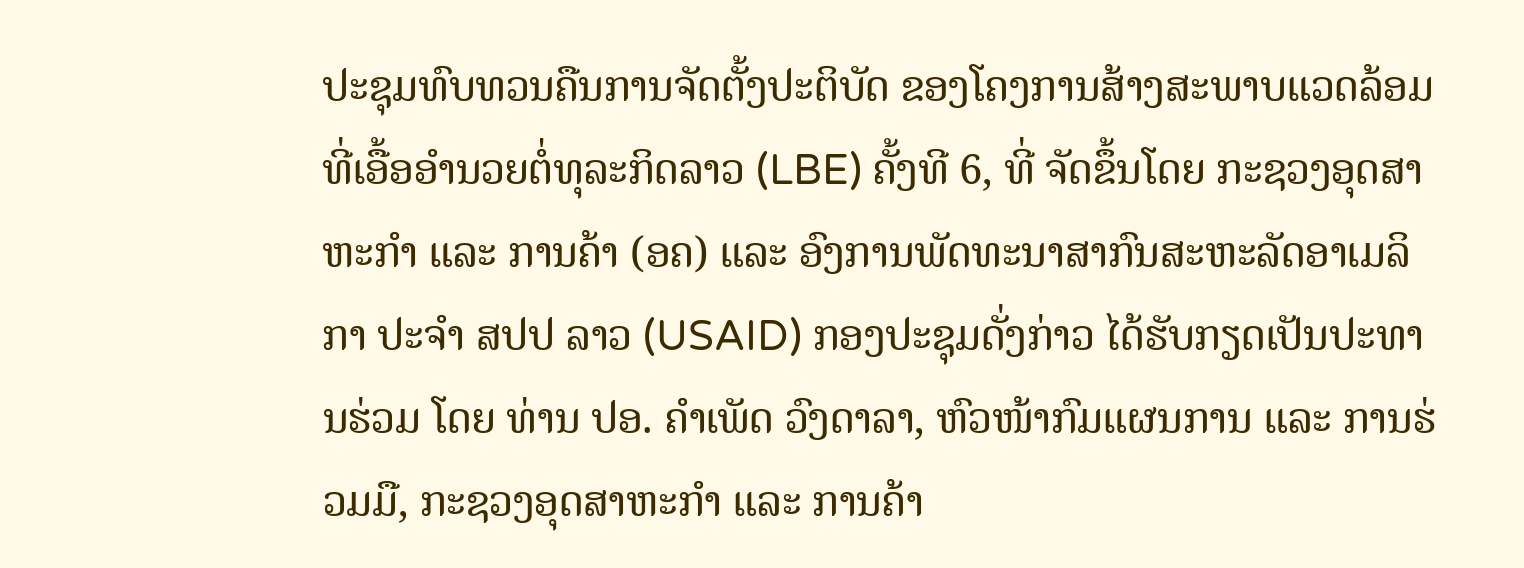ປະຊຸມທົບທວນຄືນການຈັດຕັ້ງປະຕິບັດ ຂອງໂຄງການສ້າງສະພາບແວດລ້ອມ ທີ່ເອື້ອອຳນວຍຕໍ່ທຸລະກິດລາວ (LBE) ຄັ້ງທີ 6, ທີ່ ຈັດຂຶ້ນໂດຍ ກະຊວງອຸດສາຫະກຳ ແລະ ການຄ້າ (ອຄ) ແລະ ອົງການພັດທະນາສາກົນສະຫະລັດອາເມລິກາ ປະຈໍາ ສປປ ລາວ (USAID) ກອງປະຊຸມດັ່ງກ່າວ ໄດ້ຮັບກຽດເປັນປະທານຮ່ວມ ໂດຍ ທ່ານ ປອ. ຄຳເພັດ ວົງດາລາ, ຫົວໜ້າກົມແຜນການ ແລະ ການຮ່ວມມື, ກະຊວງອຸດສາຫະກຳ ແລະ ການຄ້າ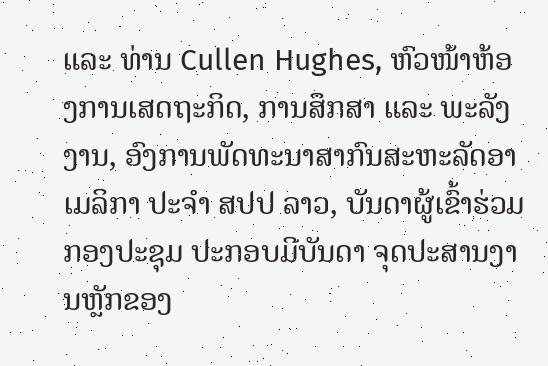ແລະ ທ່ານ Cullen Hughes, ຫົວໜ້າຫ້ອງການເສດຖະກິດ, ການສຶກສາ ແລະ ພະລັງງານ, ອົງການພັດທະນາສາກົນສະຫະລັດອາເມລິກາ ປະຈໍາ ສປປ ລາວ, ບັນດາຜູ້ເຂົ້າຮ່ວມກອງປະຊຸມ ປະກອບມີບັນດາ ຈຸດປະສານງານຫຼັກຂອງ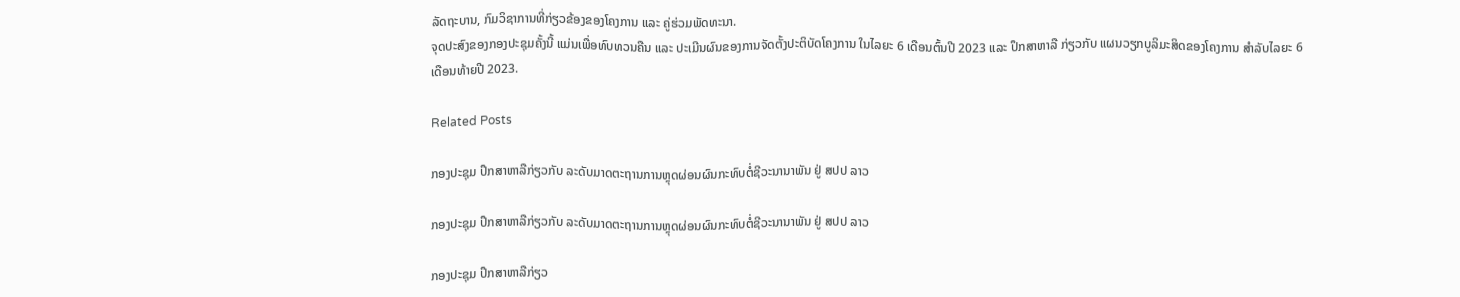ລັດຖະບານ, ກົມວິຊາການທີ່ກ່ຽວຂ້ອງຂອງໂຄງການ ແລະ ຄູ່ຮ່ວມພັດທະນາ.
ຈຸດປະສົງຂອງກອງປະຊຸມຄັ້ງນີ້ ແມ່ນເພື່ອທົບທວນຄືນ ແລະ ປະເມີນຜົນຂອງການຈັດຕັ້ງປະຕິບັດໂຄງການ ໃນໄລຍະ 6 ເດືອນຕົ້ນປີ 2023 ແລະ ປຶກສາຫາລື ກ່ຽວກັບ ແຜນວຽກບູລິມະສິດຂອງໂຄງການ ສຳລັບໄລຍະ 6 ເດືອນທ້າຍປີ 2023.

Related Posts

ກອງປະຊຸມ ປຶກສາຫາລືກ່ຽວກັບ ລະດັບມາດຕະຖານການຫຼຸດຜ່ອນຜົນກະທົບຕໍ່ຊີວະນານາພັນ ຢູ່ ສປປ ລາວ

ກອງປະຊຸມ ປຶກສາຫາລືກ່ຽວກັບ ລະດັບມາດຕະຖານການຫຼຸດຜ່ອນຜົນກະທົບຕໍ່ຊີວະນານາພັນ ຢູ່ ສປປ ລາວ

ກອງປະຊຸມ ປຶກສາຫາລືກ່ຽວ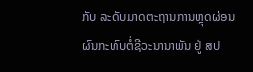ກັບ ລະດັບມາດຕະຖານການຫຼຸດຜ່ອນຜົນກະທົບຕໍ່ຊີວະນານາພັນ ຢູ່ ສປ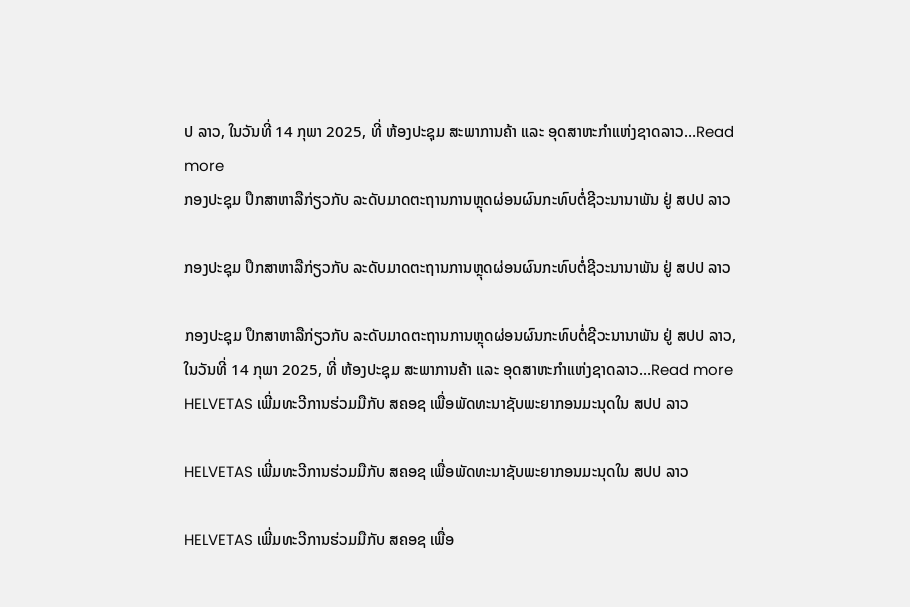ປ ລາວ, ໃນວັນທີ່ 14 ກຸພາ 2025, ທີ່ ຫ້ອງປະຊຸມ ສະພາການຄ້າ ແລະ ອຸດສາຫະກຳແຫ່ງຊາດລາວ…Read more
ກອງປະຊຸມ ປຶກສາຫາລືກ່ຽວກັບ ລະດັບມາດຕະຖານການຫຼຸດຜ່ອນຜົນກະທົບຕໍ່ຊີວະນານາພັນ ຢູ່ ສປປ ລາວ

ກອງປະຊຸມ ປຶກສາຫາລືກ່ຽວກັບ ລະດັບມາດຕະຖານການຫຼຸດຜ່ອນຜົນກະທົບຕໍ່ຊີວະນານາພັນ ຢູ່ ສປປ ລາວ

ກອງປະຊຸມ ປຶກສາຫາລືກ່ຽວກັບ ລະດັບມາດຕະຖານການຫຼຸດຜ່ອນຜົນກະທົບຕໍ່ຊີວະນານາພັນ ຢູ່ ສປປ ລາວ, ໃນວັນທີ່ 14 ກຸພາ 2025, ທີ່ ຫ້ອງປະຊຸມ ສະພາການຄ້າ ແລະ ອຸດສາຫະກຳແຫ່ງຊາດລາວ…Read more
HELVETAS ເພີ່ມທະວີການຮ່ວມມືກັບ ສຄອຊ ເພື່ອພັດທະນາຊັບພະຍາກອນມະນຸດໃນ ສປປ ລາວ

HELVETAS ເພີ່ມທະວີການຮ່ວມມືກັບ ສຄອຊ ເພື່ອພັດທະນາຊັບພະຍາກອນມະນຸດໃນ ສປປ ລາວ

HELVETAS ເພີ່ມທະວີການຮ່ວມມືກັບ ສຄອຊ ເພື່ອ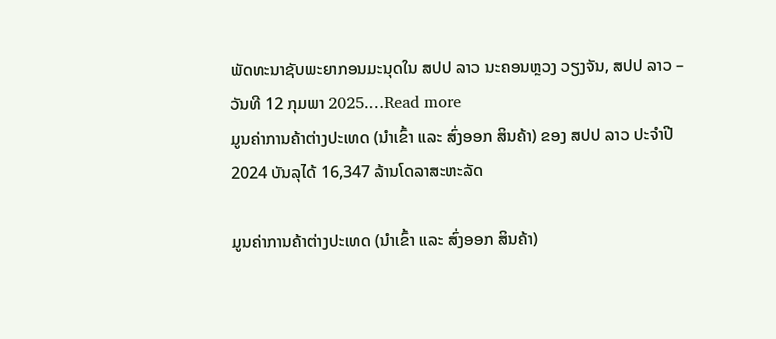ພັດທະນາຊັບພະຍາກອນມະນຸດໃນ ສປປ ລາວ ນະຄອນຫຼວງ ວຽງຈັນ, ສປປ ລາວ – ວັນທີ 12 ກຸມພາ 2025.…Read more
ມູນຄ່າການຄ້າຕ່າງປະເທດ (ນໍາເຂົ້າ ແລະ ສົ່ງອອກ ສິນຄ້າ) ຂອງ ສປປ ລາວ ປະຈໍາປີ 2024 ບັນລຸໄດ້ 16,347 ລ້ານໂດລາສະຫະລັດ

ມູນຄ່າການຄ້າຕ່າງປະເທດ (ນໍາເຂົ້າ ແລະ ສົ່ງອອກ ສິນຄ້າ)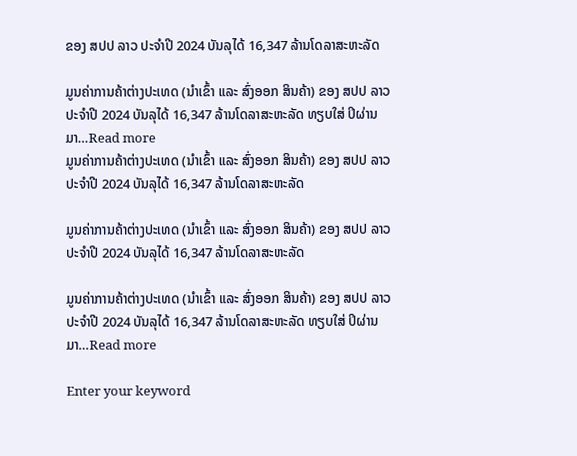ຂອງ ສປປ ລາວ ປະຈໍາປີ 2024 ບັນລຸໄດ້ 16,347 ລ້ານໂດລາສະຫະລັດ

ມູນຄ່າການຄ້າຕ່າງປະເທດ (ນໍາເຂົ້າ ແລະ ສົ່ງອອກ ສິນຄ້າ) ຂອງ ສປປ ລາວ ປະຈໍາປີ 2024 ບັນລຸໄດ້ 16,347 ລ້ານໂດລາສະຫະລັດ ທຽບໃສ່ ປິຜ່ານມາ…Read more
ມູນຄ່າການຄ້າຕ່າງປະເທດ (ນໍາເຂົ້າ ແລະ ສົ່ງອອກ ສິນຄ້າ) ຂອງ ສປປ ລາວ ປະຈໍາປີ 2024 ບັນລຸໄດ້ 16,347 ລ້ານໂດລາສະຫະລັດ

ມູນຄ່າການຄ້າຕ່າງປະເທດ (ນໍາເຂົ້າ ແລະ ສົ່ງອອກ ສິນຄ້າ) ຂອງ ສປປ ລາວ ປະຈໍາປີ 2024 ບັນລຸໄດ້ 16,347 ລ້ານໂດລາສະຫະລັດ

ມູນຄ່າການຄ້າຕ່າງປະເທດ (ນໍາເຂົ້າ ແລະ ສົ່ງອອກ ສິນຄ້າ) ຂອງ ສປປ ລາວ ປະຈໍາປີ 2024 ບັນລຸໄດ້ 16,347 ລ້ານໂດລາສະຫະລັດ ທຽບໃສ່ ປິຜ່ານມາ…Read more

Enter your keyword